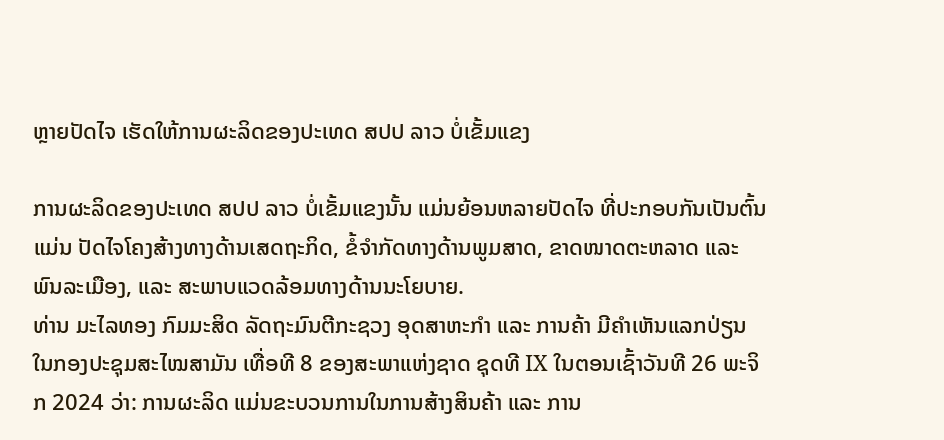ຫຼາຍປັດໄຈ ເຮັດໃຫ້ການຜະລິດຂອງປະເທດ ສປປ ລາວ ບໍ່ເຂັ້ມແຂງ

ການຜະລິດຂອງປະເທດ ສປປ ລາວ ບໍ່ເຂັ້ມແຂງນັ້ນ ແມ່ນຍ້ອນຫລາຍປັດໄຈ ທີ່ປະກອບກັນເປັນຕົ້ນແມ່ນ ປັດໄຈໂຄງສ້າງທາງດ້ານເສດຖະກິດ, ຂໍ້ຈຳກັດທາງດ້ານພູມສາດ, ຂາດໜາດຕະຫລາດ ແລະ ພົນລະເມືອງ, ແລະ ສະພາບແວດລ້ອມທາງດ້ານນະໂຍບາຍ.
ທ່ານ ມະໄລທອງ ກົມມະສິດ ລັດຖະມົນຕີກະຊວງ ອຸດສາຫະກຳ ແລະ ການຄ້າ ມີຄໍາເຫັນແລກປ່ຽນ ໃນກອງປະຊຸມສະໄໝສາມັນ ເທື່ອທີ 8 ຂອງສະພາແຫ່ງຊາດ ຊຸດທີ IX ໃນຕອນເຊົ້າວັນທີ 26 ພະຈິກ 2024 ວ່າ: ການຜະລິດ ແມ່ນຂະບວນການໃນການສ້າງສິນຄ້າ ແລະ ການ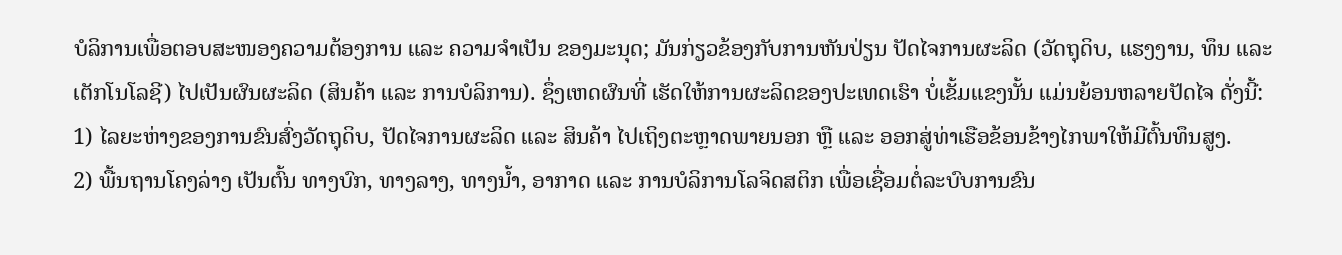ບໍລິການເພື່ອຕອບສະໜອງຄວາມຕ້ອງການ ແລະ ຄວາມຈໍາເປັນ ຂອງມະນຸດ; ມັນກ່ຽວຂ້ອງກັບການຫັນປ່ຽນ ປັດໄຈການຜະລິດ (ວັດຖຸດິບ, ແຮງງານ, ທຶນ ແລະ ເຕັກໂນໂລຊີ) ໄປເປັນຜົນຜະລິດ (ສິນຄ້າ ແລະ ການບໍລິການ). ຊຶ່ງເຫດຜົນທີ່ ເຮັດໃຫ້ການຜະລິດຂອງປະເທດເຮົາ ບໍ່ເຂັ້ມແຂງນັ້ນ ແມ່ນຍ້ອນຫລາຍປັດໄຈ ດັ່ງນີ້:
1) ໄລຍະຫ່າງຂອງການຂົນສົ່ງວັດຖຸດິບ, ປັດໄຈການຜະລິດ ແລະ ສິນຄ້າ ໄປເຖິງຕະຫຼາດພາຍນອກ ຫຼື ແລະ ອອກສູ່ທ່າເຮືອຂ້ອນຂ້າງໄກພາໃຫ້ມີຕົ້ນທຶນສູງ.
2) ພື້ນຖານໂຄງລ່າງ ເປັນຕົ້ນ ທາງບົກ, ທາງລາງ, ທາງນໍ້າ, ອາກາດ ແລະ ການບໍລິການໂລຈິດສຕິກ ເພື່ອເຊື່ອມຕໍ່ລະບົບການຂົນ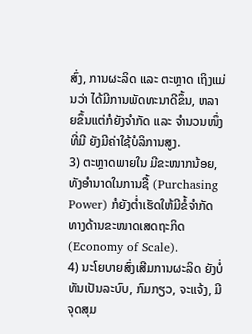ສົ່ງ, ການຜະລິດ ແລະ ຕະຫຼາດ ເຖິງແມ່ນວ່າ ໄດ້ມີການພັດທະນາດີຂຶ້ນ, ຫລາຍຂຶ້ນແຕ່ກໍຍັງຈຳກັດ ແລະ ຈໍານວນໜຶ່ງທີ່ມີ ຍັງມີຄ່າໃຊ້ບໍລິການສູງ.
3) ຕະຫຼາດພາຍໃນ ມີຂະໜາກນ້ອຍ, ທັງອໍານາດໃນການຊື້ (Purchasing Power) ກໍຍັງຕໍ່າເຮັດໃຫ້ມີຂໍ້ຈຳກັດ ທາງດ້ານຂະໜາດເສດຖະກິດ (Economy of Scale).
4) ນະໂຍບາຍສົ່ງເສີມການຜະລິດ ຍັງບໍ່ທັນເປັນລະບົບ, ກົມກຽວ, ຈະແຈ້ງ, ມີຈຸດສຸມ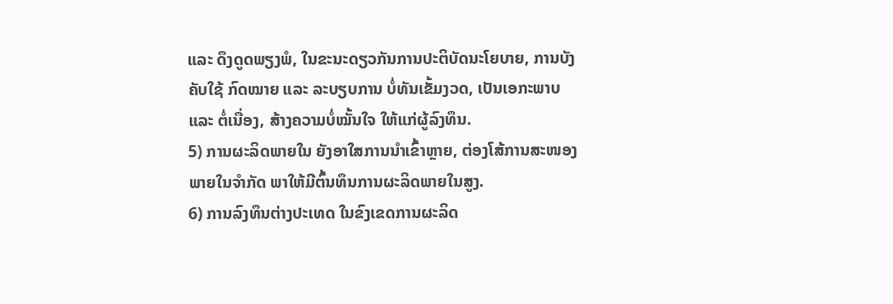ແລະ ດຶງດູດພຽງພໍ, ໃນຂະນະດຽວກັນການປະຕິບັດນະໂຍບາຍ, ການບັງຄັບໃຊ້ ກົດໝາຍ ແລະ ລະບຽບການ ບໍ່ທັນເຂັ້ມງວດ, ເປັນເອກະພາບ ແລະ ຕໍ່ເນື່ອງ, ສ້າງຄວາມບໍ່ໝັ້ນໃຈ ໃຫ້ແກ່ຜູ້ລົງທຶນ.
5) ການຜະລິດພາຍໃນ ຍັງອາໃສການນໍາເຂົ້າຫຼາຍ, ຕ່ອງໂສ້ການສະໜອງພາຍໃນຈຳກັດ ພາໃຫ້ມີຕົ້ນທຶນການຜະລິດພາຍໃນສູງ.
6) ການລົງທຶນຕ່າງປະເທດ ໃນຂົງເຂດການຜະລິດ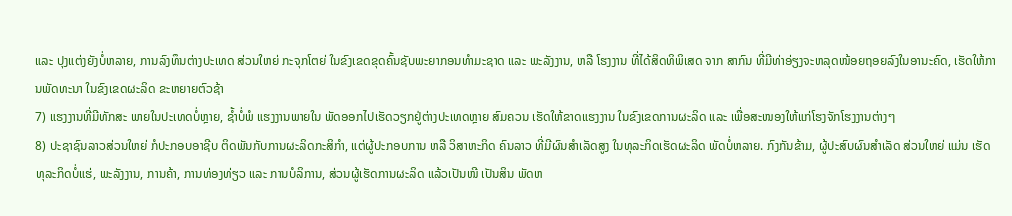ແລະ ປຸງແຕ່ງຍັງບໍ່ຫລາຍ, ການລົງທຶນຕ່າງປະເທດ ສ່ວນໃຫຍ່ ກະຈຸກໂຕຍ່ ໃນຂົງເຂດຂຸດຄົ້ນຊັບພະຍາກອນທຳມະຊາດ ແລະ ພະລັງງານ, ຫລື ໂຮງງານ ທີ່ໄດ້ສິດທິພິເສດ ຈາກ ສາກົນ ທີ່ມີທ່າອ່ຽງຈະຫລຸດໜ້ອຍຖອຍລົງໃນອານະຄົດ, ເຮັດໃຫ້ການພັດທະນາ ໃນຂົງເຂດຜະລິດ ຂະຫຍາຍຕົວຊ້າ
7) ແຮງງານທີ່ມີທັກສະ ພາຍໃນປະເທດບໍ່ຫຼາຍ, ຊໍ້າບໍ່ພໍ ແຮງງານພາຍໃນ ພັດອອກໄປເຮັດວຽກຢູ່ຕ່າງປະເທດຫຼາຍ ສົມຄວນ ເຮັດໃຫ້ຂາດແຮງງານ ໃນຂົງເຂດການຜະລິດ ແລະ ເພື່ອສະໜອງໃຫ້ແກ່ໂຮງຈັກໂຮງງານຕ່າງໆ
8) ປະຊາຊົນລາວສ່ວນໃຫຍ່ ກໍປະກອບອາຊີບ ຕິດພັນກັບການຜະລິດກະສິກຳ, ແຕ່ຜູ້ປະກອບການ ຫລື ວິສາຫະກິດ ຄົນລາວ ທີ່ມີຜົນສໍາເລັດສູງ ໃນທຸລະກິດເຮັດຜະລິດ ພັດບໍ່ຫລາຍ. ກົງກັນຂ້າມ, ຜູ້ປະສົບຜົນສໍາເລັດ ສ່ວນໃຫຍ່ ແມ່ນ ເຮັດທຸລະກິດບໍ່ແຮ່, ພະລັງງານ, ການຄ້າ, ການທ່ອງທ່ຽວ ແລະ ການບໍລິການ, ສ່ວນຜູ້ເຮັດການຜະລິດ ແລ້ວເປັນໜີ ເປັນສິນ ພັດຫ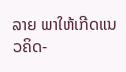ລາຍ ພາໃຫ້ເກີດແນວຄິດ-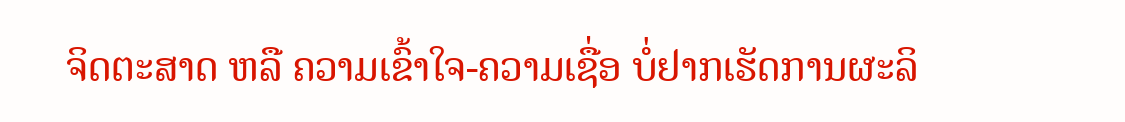ຈິດຕະສາດ ຫລື ຄວາມເຂົ້າໃຈ-ຄວາມເຊື່ອ ບໍ່ຢາກເຮັດການຜະລິ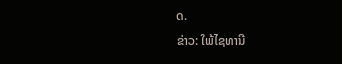ດ.
ຂ່າວ: ໃພ້ໄຊທານີ